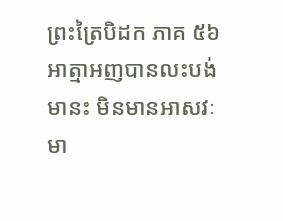ព្រះត្រៃបិដក ភាគ ៥៦
អាត្មាអញបានលះបង់មានះ មិនមានអាសវៈ មា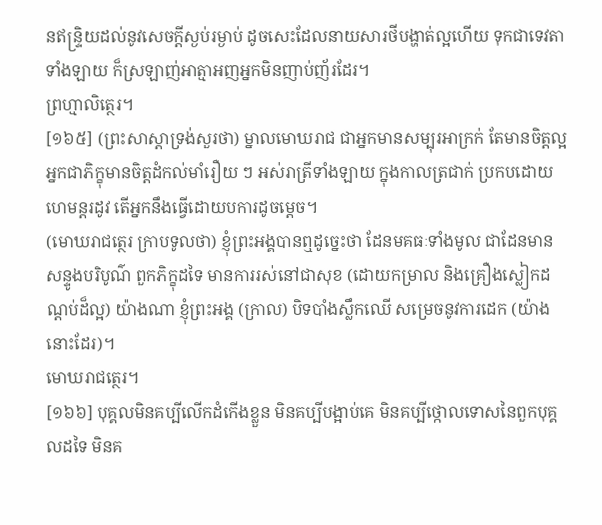នឥន្ទ្រិយដល់នូវសេចក្ដីស្ងប់រម្ងាប់ ដូចសេះដែលនាយសារថីបង្ហាត់ល្អហើយ ទុកជាទេវតាទាំងឡាយ ក៏ស្រឡាញ់អាត្មាអញអ្នកមិនញាប់ញ័រដែរ។
ព្រហ្មាលិត្ថេរ។
[១៦៥] (ព្រះសាស្ដាទ្រង់សួរថា) ម្នាលមោឃរាជ ជាអ្នកមានសម្បុរអាក្រក់ តែមានចិត្តល្អ អ្នកជាភិក្ខុមានចិត្តដំកល់មាំរឿយ ៗ អស់រាត្រីទាំងឡាយ ក្នុងកាលត្រជាក់ ប្រកបដោយហេមន្ដរដូវ តើអ្នកនឹងធ្វើដោយបការដូចម្ដេច។
(មោឃរាជត្ថេរ ក្រាបទូលថា) ខ្ញុំព្រះអង្គបានឮដូច្នេះថា ដែនមគធៈទាំងមូល ជាដែនមានសន្ទូងបរិបូណ៌ ពួកភិក្ខុដទៃ មានការរស់នៅជាសុខ (ដោយកម្រាល និងគ្រឿងស្លៀកដណ្ដប់ដ៏ល្អ) យ៉ាងណា ខ្ញុំព្រះអង្គ (ក្រាល) បិទបាំងស្លឹកឈើ សម្រេចនូវការដេក (យ៉ាងនោះដែរ)។
មោឃរាជត្ថេរ។
[១៦៦] បុគ្គលមិនគប្បីលើកដំកើងខ្លួន មិនគប្បីបង្អាប់គេ មិនគប្បីថ្កោលទោសនៃពួកបុគ្គលដទៃ មិនគ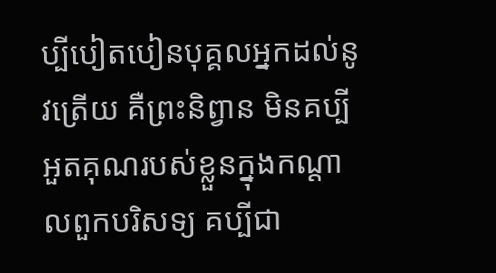ប្បីបៀតបៀនបុគ្គលអ្នកដល់នូវត្រើយ គឺព្រះនិព្វាន មិនគប្បីអួតគុណរបស់ខ្លួនក្នុងកណ្ដាលពួកបរិសទ្យ គប្បីជា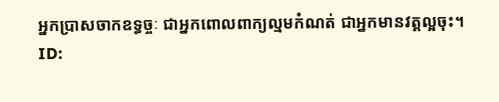អ្នកប្រាសចាកឧទ្ធច្ចៈ ជាអ្នកពោលពាក្យល្មមកំណត់ ជាអ្នកមានវត្តល្អចុះ។
ID: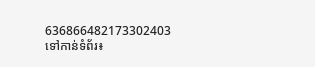636866482173302403
ទៅកាន់ទំព័រ៖